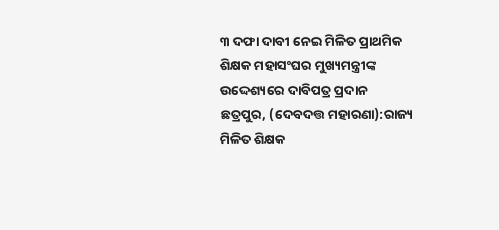୩ ଦଫା ଦାବୀ ନେଇ ମିଳିତ ପ୍ରାଥମିକ ଶିକ୍ଷକ ମହାସଂଘର ମୁଖ୍ୟମନ୍ତ୍ରୀଙ୍କ ଉଦ୍ଦେଶ୍ୟରେ ଦାବିପତ୍ର ପ୍ରଦାନ
ଛତ୍ରପୁର, (ଦେବଦତ୍ତ ମହାରଣା):ରାଜ୍ୟ ମିଳିତ ଶିକ୍ଷକ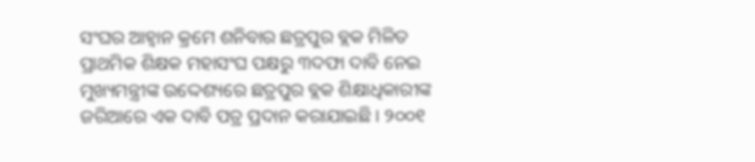ସଂଘର ଆହ୍ୱାନ କ୍ରମେ ଶନିବାର ଛତ୍ରପୁର ବ୍ଲକ ମିଳିତ ପ୍ରାଥମିକ ଶିକ୍ଷକ ମହାସଂଘ ପକ୍ଷରୁ ୩ଦଫା ଦାବି ନେଇ ମୁଖ୍ୟମନ୍ତ୍ରୀଙ୍କ ଉଦ୍ଦେଶ୍ୟରେ ଛତ୍ରପୁର ବ୍ଲକ ଶିକ୍ଷାଧିକାରୀଙ୍କ ଜରିଆରେ ଏକ ଦାବି ପତ୍ର ପ୍ରଦାନ କରାଯାଇଛି । ୨୦୦୧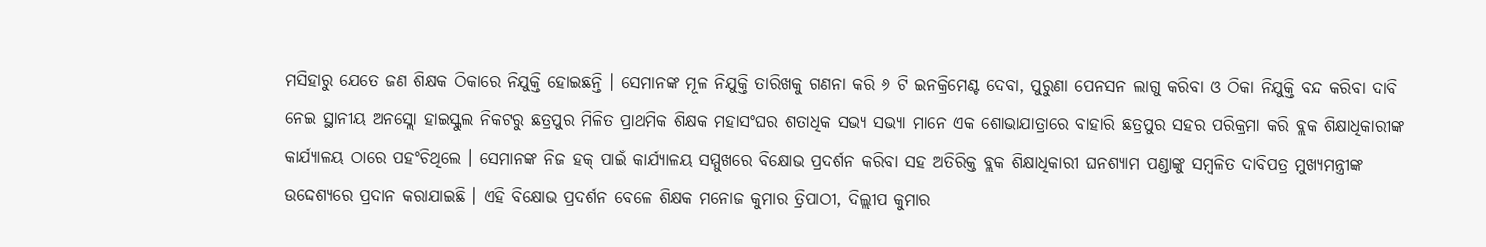ମସିହାରୁ ଯେତେ ଜଣ ଶିକ୍ଷକ ଠିକାରେ ନିଯୁକ୍ତି ହୋଇଛନ୍ତି । ସେମାନଙ୍କ ମୂଳ ନିଯୁକ୍ତି ତାରିଖକୁ ଗଣନା କରି ୬ ଟି ଇନକ୍ରିମେଣ୍ଟ ଦେବା, ପୁରୁଣା ପେନସନ ଲାଗୁ କରିବା ଓ ଠିକା ନିଯୁକ୍ତି ବନ୍ଦ କରିବା ଦାବି ନେଇ ସ୍ଥାନୀୟ ଅନସ୍ଲୋ ହାଇସ୍କୁଲ ନିକଟରୁ ଛତ୍ରପୁର ମିଳିତ ପ୍ରାଥମିକ ଶିକ୍ଷକ ମହାସଂଘର ଶତାଧିକ ସଭ୍ୟ ସଭ୍ୟା ମାନେ ଏକ ଶୋଭାଯାତ୍ରାରେ ବାହାରି ଛତ୍ରପୁର ସହର ପରିକ୍ରମା କରି ବ୍ଲକ ଶିକ୍ଷାଧିକାରୀଙ୍କ କାର୍ଯ୍ୟାଳୟ ଠାରେ ପହଂଚିଥିଲେ । ସେମାନଙ୍କ ନିଜ ହକ୍ ପାଇଁ କାର୍ଯ୍ୟାଳୟ ସମ୍ମୁଖରେ ବିକ୍ଷୋଭ ପ୍ରଦର୍ଶନ କରିବା ସହ ଅତିରିକ୍ତ ବ୍ଲକ ଶିକ୍ଷାଧିକାରୀ ଘନଶ୍ୟାମ ପଣ୍ଡାଙ୍କୁ ସମ୍ବଳିତ ଦାବିପତ୍ର ମୁଖ୍ୟମନ୍ତ୍ରୀଙ୍କ ଉଦ୍ଦେଶ୍ୟରେ ପ୍ରଦାନ କରାଯାଇଛି । ଏହି ବିକ୍ଷୋଭ ପ୍ରଦର୍ଶନ ବେଳେ ଶିକ୍ଷକ ମନୋଜ କୁମାର ତ୍ରିପାଠୀ, ଦିଲ୍ଲୀପ କୁମାର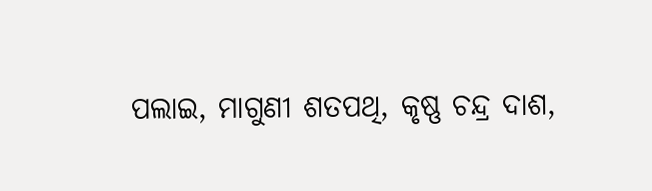ପଲାଇ, ମାଗୁଣୀ ଶତପଥି, କୃଷ୍ଣ ଚନ୍ଦ୍ର ଦାଶ,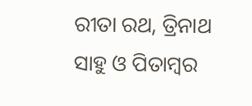ରୀତା ରଥ, ତ୍ରିନାଥ ସାହୁ ଓ ପିତାମ୍ବର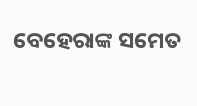ବେହେରାଙ୍କ ସମେତ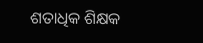ଶତାଧିକ ଶିକ୍ଷକ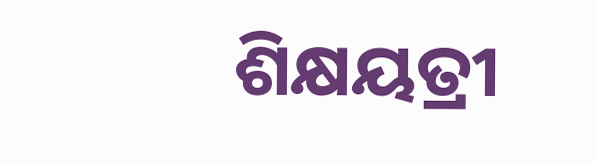ଶିକ୍ଷୟତ୍ରୀ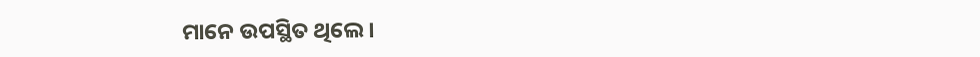ମାନେ ଉପସ୍ଥିତ ଥିଲେ ।